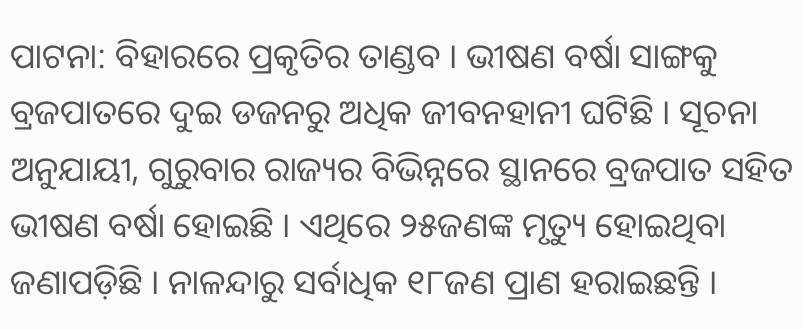ପାଟନା: ବିହାରରେ ପ୍ରକୃତିର ତାଣ୍ଡବ । ଭୀଷଣ ବର୍ଷା ସାଙ୍ଗକୁ ବ୍ରଜପାତରେ ଦୁଇ ଡଜନରୁ ଅଧିକ ଜୀବନହାନୀ ଘଟିଛି । ସୂଚନା ଅନୁଯାୟୀ, ଗୁରୁବାର ରାଜ୍ୟର ବିଭିନ୍ନରେ ସ୍ଥାନରେ ବ୍ରଜପାତ ସହିତ ଭୀଷଣ ବର୍ଷା ହୋଇଛି । ଏଥିରେ ୨୫ଜଣଙ୍କ ମୃତ୍ୟୁ ହୋଇଥିବା ଜଣାପଡ଼ିଛି । ନାଳନ୍ଦାରୁ ସର୍ବାଧିକ ୧୮ଜଣ ପ୍ରାଣ ହରାଇଛନ୍ତି ।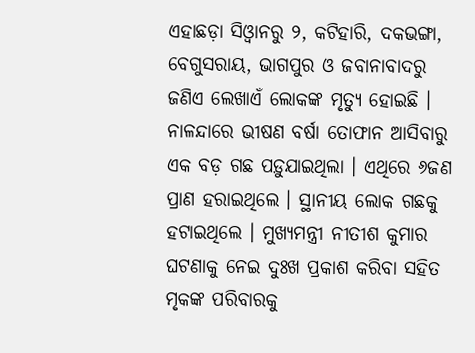ଏହାଛଡ଼ା ସିଓ୍ବାନରୁ ୨, କଟିହାରି, ଦକଭଙ୍ଗା, ବେଗୁସରାୟ, ଭାଗପୁର ଓ ଜବାନାବାଦରୁ ଜଣିଏ ଲେଖାଏଁ ଲୋକଙ୍କ ମୃତ୍ୟୁ ହୋଇଛି ।
ନାଳନ୍ଦାରେ ଭୀଷଣ ବର୍ଷା ତୋଫାନ ଆସିବାରୁ ଏକ ବଡ଼ ଗଛ ପଡ଼ୁଯାଇଥିଲା । ଏଥିରେ ୬ଜଣ ପ୍ରାଣ ହରାଇଥିଲେ । ସ୍ଥାନୀୟ ଲୋକ ଗଛକୁ ହଟାଇଥିଲେ । ମୁଖ୍ୟମନ୍ତ୍ରୀ ନୀତୀଶ କୁମାର ଘଟଣାକୁ ନେଇ ଦୁଃଖ ପ୍ରକାଶ କରିବା ସହିତ ମୃକଙ୍କ ପରିବାରକୁ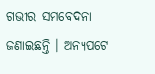ଗଭୀର ସମବେଦନା ଜଣାଇଛନ୍ତି । ଅନ୍ୟପଟେ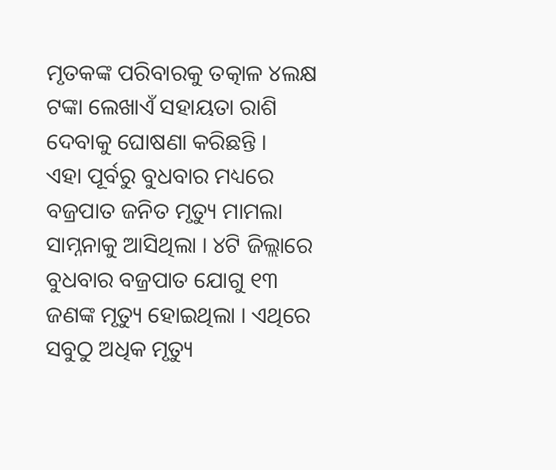ମୃତକଙ୍କ ପରିବାରକୁ ତତ୍କାଳ ୪ଲକ୍ଷ ଟଙ୍କା ଲେଖାଏଁ ସହାୟତା ରାଶି ଦେବାକୁ ଘୋଷଣା କରିଛନ୍ତି ।
ଏହା ପୂର୍ବରୁ ବୁଧବାର ମଧ୍ୟରେ ବଜ୍ରପାତ ଜନିତ ମୃତ୍ୟୁ ମାମଲା ସାମ୍ନନାକୁ ଆସିଥିଲା । ୪ଟି ଜିଲ୍ଲାରେ ବୁଧବାର ବଜ୍ରପାତ ଯୋଗୁ ୧୩ ଜଣଙ୍କ ମୃତ୍ୟୁ ହୋଇଥିଲା । ଏଥିରେ ସବୁଠୁ ଅଧିକ ମୃତ୍ୟୁ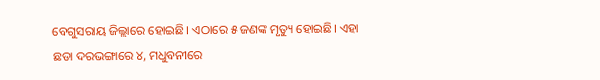ବେଗୁସରାୟ ଜିଲ୍ଲାରେ ହୋଇଛି। ଏଠାରେ ୫ ଜଣଙ୍କ ମୃତ୍ୟୁ ହୋଇଛି। ଏହା ଛଡା ଦରଭଙ୍ଗାରେ ୪, ମଧୁବନୀରେ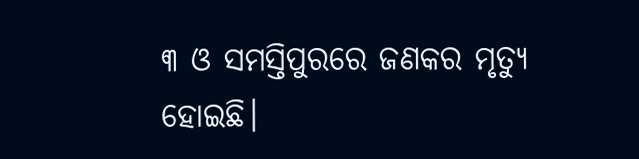୩ ଓ ସମସ୍ତିପୁରରେ ଜଣକର ମୃତ୍ୟୁ ହୋଇଛି।